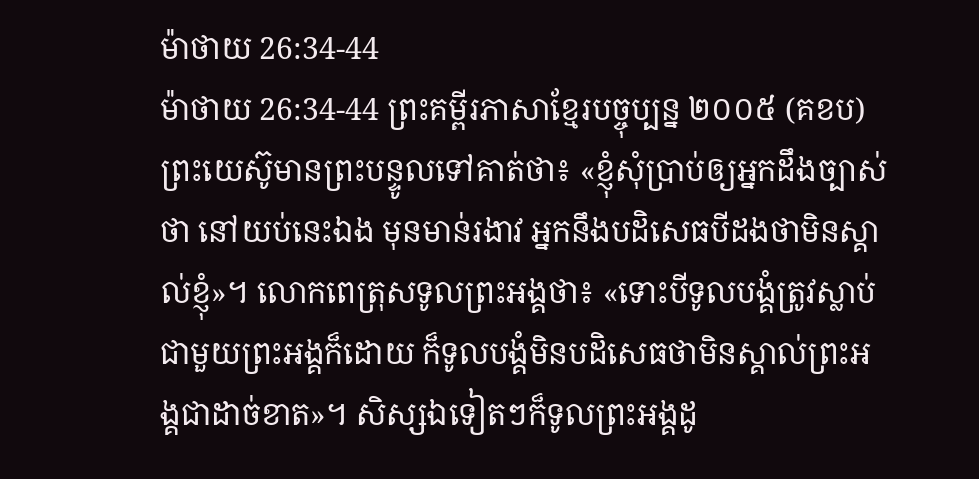ម៉ាថាយ 26:34-44
ម៉ាថាយ 26:34-44 ព្រះគម្ពីរភាសាខ្មែរបច្ចុប្បន្ន ២០០៥ (គខប)
ព្រះយេស៊ូមានព្រះបន្ទូលទៅគាត់ថា៖ «ខ្ញុំសុំប្រាប់ឲ្យអ្នកដឹងច្បាស់ថា នៅយប់នេះឯង មុនមាន់រងាវ អ្នកនឹងបដិសេធបីដងថាមិនស្គាល់ខ្ញុំ»។ លោកពេត្រុសទូលព្រះអង្គថា៖ «ទោះបីទូលបង្គំត្រូវស្លាប់ជាមួយព្រះអង្គក៏ដោយ ក៏ទូលបង្គំមិនបដិសេធថាមិនស្គាល់ព្រះអង្គជាដាច់ខាត»។ សិស្សឯទៀតៗក៏ទូលព្រះអង្គដូ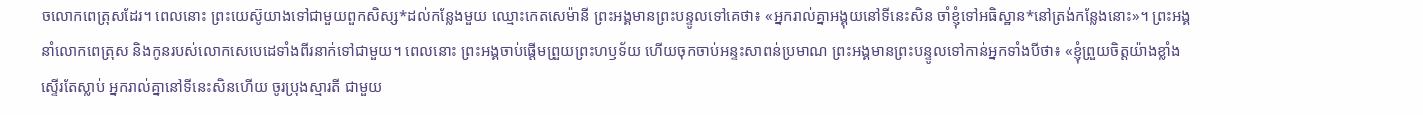ចលោកពេត្រុសដែរ។ ពេលនោះ ព្រះយេស៊ូយាងទៅជាមួយពួកសិស្ស*ដល់កន្លែងមួយ ឈ្មោះកេតសេម៉ានី ព្រះអង្គមានព្រះបន្ទូលទៅគេថា៖ «អ្នករាល់គ្នាអង្គុយនៅទីនេះសិន ចាំខ្ញុំទៅអធិស្ឋាន*នៅត្រង់កន្លែងនោះ»។ ព្រះអង្គនាំលោកពេត្រុស និងកូនរបស់លោកសេបេដេទាំងពីរនាក់ទៅជាមួយ។ ពេលនោះ ព្រះអង្គចាប់ផ្ដើមព្រួយព្រះហឫទ័យ ហើយចុកចាប់អន្ទះសាពន់ប្រមាណ ព្រះអង្គមានព្រះបន្ទូលទៅកាន់អ្នកទាំងបីថា៖ «ខ្ញុំព្រួយចិត្តយ៉ាងខ្លាំងស្ទើរតែស្លាប់ អ្នករាល់គ្នានៅទីនេះសិនហើយ ចូរប្រុងស្មារតី ជាមួយ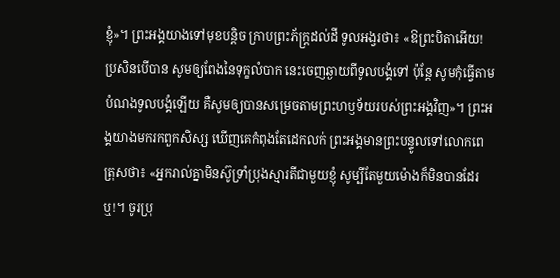ខ្ញុំ»។ ព្រះអង្គយាងទៅមុខបន្ដិច ក្រាបព្រះភ័ក្ត្រដល់ដី ទូលអង្វរថា៖ «ឱព្រះបិតាអើយ! ប្រសិនបើបាន សូមឲ្យពែងនៃទុក្ខលំបាក នេះចេញឆ្ងាយពីទូលបង្គំទៅ ប៉ុន្តែ សូមកុំធ្វើតាមបំណងទូលបង្គំឡើយ គឺសូមឲ្យបានសម្រេចតាមព្រះហឫទ័យរបស់ព្រះអង្គវិញ»។ ព្រះអង្គយាងមករកពួកសិស្ស ឃើញគេកំពុងតែដេកលក់ ព្រះអង្គមានព្រះបន្ទូលទៅលោកពេត្រុសថា៖ «អ្នករាល់គ្នាមិនស៊ូទ្រាំប្រុងស្មារតីជាមួយខ្ញុំ សូម្បីតែមួយម៉ោងក៏មិនបានដែរឬ!។ ចូរប្រុ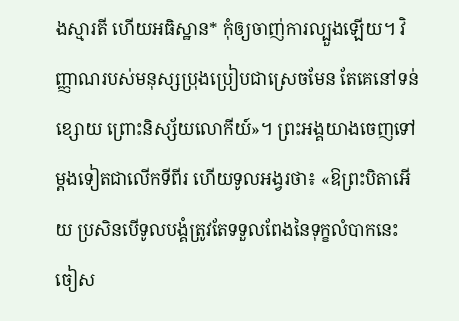ងស្មារតី ហើយអធិស្ឋាន* កុំឲ្យចាញ់ការល្បួងឡើយ។ វិញ្ញាណរបស់មនុស្សប្រុងប្រៀបជាស្រេចមែន តែគេនៅទន់ខ្សោយ ព្រោះនិស្ស័យលោកីយ៍»។ ព្រះអង្គយាងចេញទៅម្ដងទៀតជាលើកទីពីរ ហើយទូលអង្វរថា៖ «ឱព្រះបិតាអើយ ប្រសិនបើទូលបង្គំត្រូវតែទទួលពែងនៃទុក្ខលំបាកនេះចៀស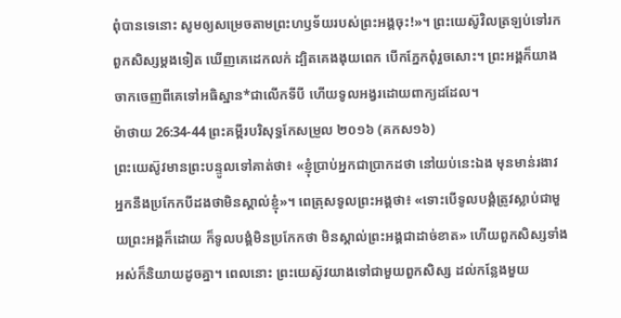ពុំបានទេនោះ សូមឲ្យសម្រេចតាមព្រះហឫទ័យរបស់ព្រះអង្គចុះ!»។ ព្រះយេស៊ូវិលត្រឡប់ទៅរកពួកសិស្សម្ដងទៀត ឃើញគេដេកលក់ ដ្បិតគេងងុយពេក បើកភ្នែកពុំរួចសោះ។ ព្រះអង្គក៏យាងចាកចេញពីគេទៅអធិស្ឋាន*ជាលើកទីបី ហើយទូលអង្វរដោយពាក្យដដែល។
ម៉ាថាយ 26:34-44 ព្រះគម្ពីរបរិសុទ្ធកែសម្រួល ២០១៦ (គកស១៦)
ព្រះយេស៊ូវមានព្រះបន្ទូលទៅគាត់ថា៖ «ខ្ញុំប្រាប់អ្នកជាប្រាកដថា នៅយប់នេះឯង មុនមាន់រងាវ អ្នកនឹងប្រកែកបីដងថាមិនស្គាល់ខ្ញុំ»។ ពេត្រុសទូលព្រះអង្គថា៖ «ទោះបើទូលបង្គំត្រូវស្លាប់ជាមួយព្រះអង្គក៏ដោយ ក៏ទូលបង្គំមិនប្រកែកថា មិនស្គាល់ព្រះអង្គជាដាច់ខាត» ហើយពួកសិស្សទាំងអស់ក៏និយាយដូចគ្នា។ ពេលនោះ ព្រះយេស៊ូវយាងទៅជាមួយពួកសិស្ស ដល់កន្លែងមួយ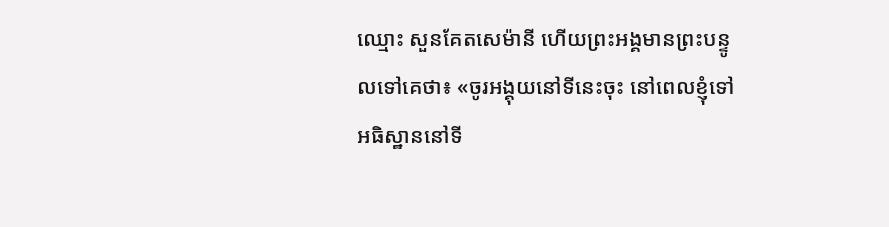ឈ្មោះ សួនគែតសេម៉ានី ហើយព្រះអង្គមានព្រះបន្ទូលទៅគេថា៖ «ចូរអង្គុយនៅទីនេះចុះ នៅពេលខ្ញុំទៅអធិស្ឋាននៅទី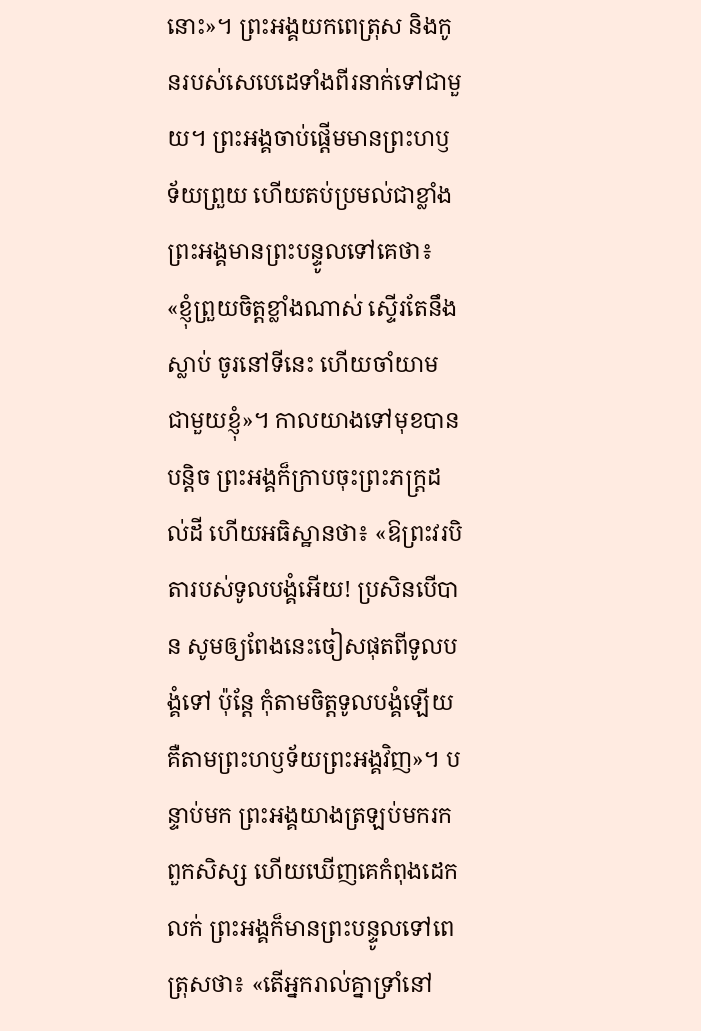នោះ»។ ព្រះអង្គយកពេត្រុស និងកូនរបស់សេបេដេទាំងពីរនាក់ទៅជាមួយ។ ព្រះអង្គចាប់ផ្ដើមមានព្រះហឫទ័យព្រួយ ហើយតប់ប្រមល់ជាខ្លាំង ព្រះអង្គមានព្រះបន្ទូលទៅគេថា៖ «ខ្ញុំព្រួយចិត្តខ្លាំងណាស់ ស្ទើរតែនឹងស្លាប់ ចូរនៅទីនេះ ហើយចាំយាម ជាមួយខ្ញុំ»។ កាលយាងទៅមុខបានបន្តិច ព្រះអង្គក៏ក្រាបចុះព្រះភក្ត្រដល់ដី ហើយអធិស្ឋានថា៖ «ឱព្រះវរបិតារបស់ទូលបង្គំអើយ! ប្រសិនបើបាន សូមឲ្យពែងនេះចៀសផុតពីទូលបង្គំទៅ ប៉ុន្តែ កុំតាមចិត្តទូលបង្គំឡើយ គឺតាមព្រះហឫទ័យព្រះអង្គវិញ»។ បន្ទាប់មក ព្រះអង្គយាងត្រឡប់មករកពួកសិស្ស ហើយឃើញគេកំពុងដេកលក់ ព្រះអង្គក៏មានព្រះបន្ទូលទៅពេត្រុសថា៖ «តើអ្នករាល់គ្នាទ្រាំនៅ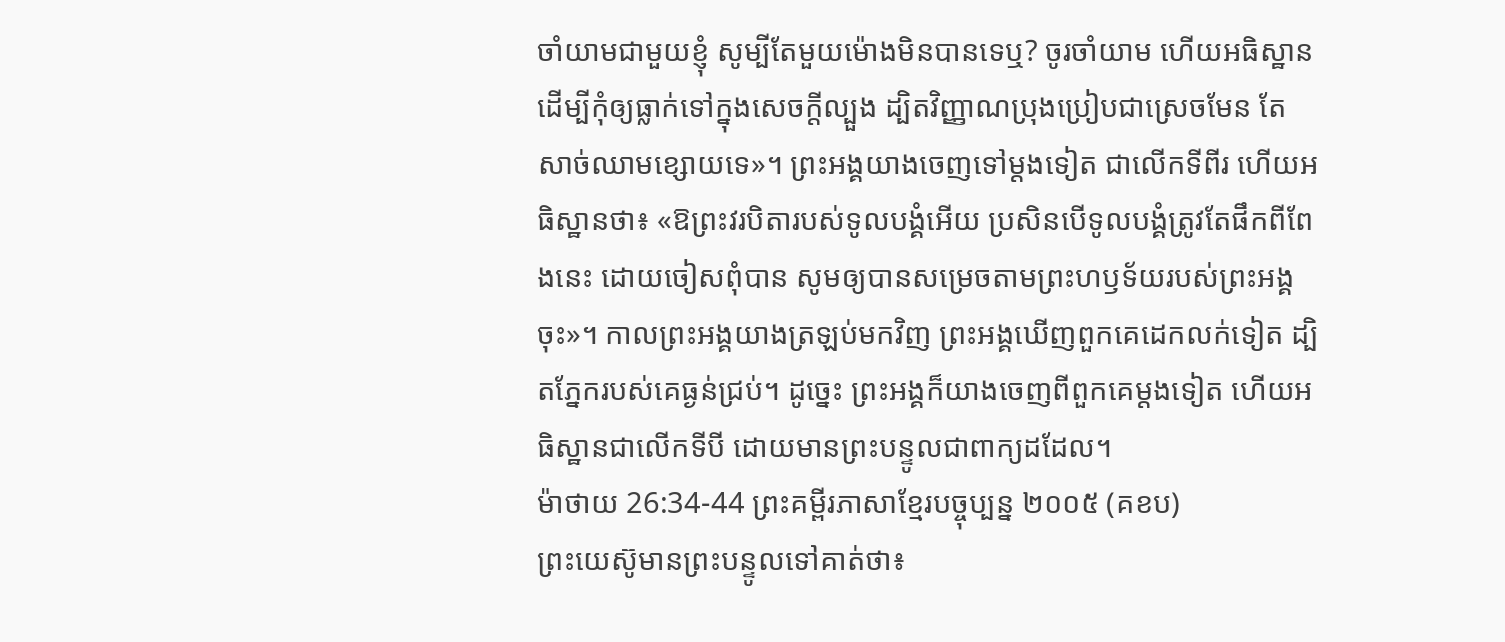ចាំយាមជាមួយខ្ញុំ សូម្បីតែមួយម៉ោងមិនបានទេឬ? ចូរចាំយាម ហើយអធិស្ឋាន ដើម្បីកុំឲ្យធ្លាក់ទៅក្នុងសេចក្តីល្បួង ដ្បិតវិញ្ញាណប្រុងប្រៀបជាស្រេចមែន តែសាច់ឈាមខ្សោយទេ»។ ព្រះអង្គយាងចេញទៅម្តងទៀត ជាលើកទីពីរ ហើយអធិស្ឋានថា៖ «ឱព្រះវរបិតារបស់ទូលបង្គំអើយ ប្រសិនបើទូលបង្គំត្រូវតែផឹកពីពែងនេះ ដោយចៀសពុំបាន សូមឲ្យបានសម្រេចតាមព្រះហឫទ័យរបស់ព្រះអង្គចុះ»។ កាលព្រះអង្គយាងត្រឡប់មកវិញ ព្រះអង្គឃើញពួកគេដេកលក់ទៀត ដ្បិតភ្នែករបស់គេធ្ងន់ជ្រប់។ ដូច្នេះ ព្រះអង្គក៏យាងចេញពីពួកគេម្តងទៀត ហើយអធិស្ឋានជាលើកទីបី ដោយមានព្រះបន្ទូលជាពាក្យដដែល។
ម៉ាថាយ 26:34-44 ព្រះគម្ពីរភាសាខ្មែរបច្ចុប្បន្ន ២០០៥ (គខប)
ព្រះយេស៊ូមានព្រះបន្ទូលទៅគាត់ថា៖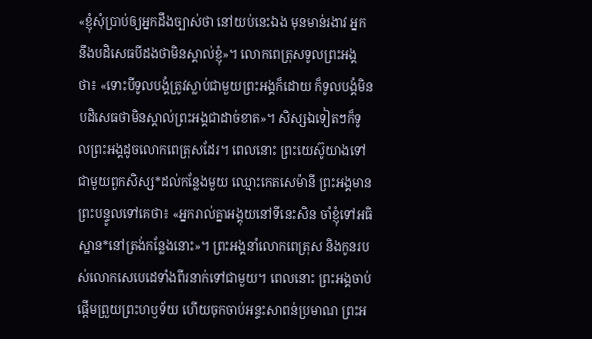«ខ្ញុំសុំប្រាប់ឲ្យអ្នកដឹងច្បាស់ថា នៅយប់នេះឯង មុនមាន់រងាវ អ្នកនឹងបដិសេធបីដងថាមិនស្គាល់ខ្ញុំ»។ លោកពេត្រុសទូលព្រះអង្គថា៖ «ទោះបីទូលបង្គំត្រូវស្លាប់ជាមួយព្រះអង្គក៏ដោយ ក៏ទូលបង្គំមិនបដិសេធថាមិនស្គាល់ព្រះអង្គជាដាច់ខាត»។ សិស្សឯទៀតៗក៏ទូលព្រះអង្គដូចលោកពេត្រុសដែរ។ ពេលនោះ ព្រះយេស៊ូយាងទៅជាមួយពួកសិស្ស*ដល់កន្លែងមួយ ឈ្មោះកេតសេម៉ានី ព្រះអង្គមានព្រះបន្ទូលទៅគេថា៖ «អ្នករាល់គ្នាអង្គុយនៅទីនេះសិន ចាំខ្ញុំទៅអធិស្ឋាន*នៅត្រង់កន្លែងនោះ»។ ព្រះអង្គនាំលោកពេត្រុស និងកូនរបស់លោកសេបេដេទាំងពីរនាក់ទៅជាមួយ។ ពេលនោះ ព្រះអង្គចាប់ផ្ដើមព្រួយព្រះហឫទ័យ ហើយចុកចាប់អន្ទះសាពន់ប្រមាណ ព្រះអ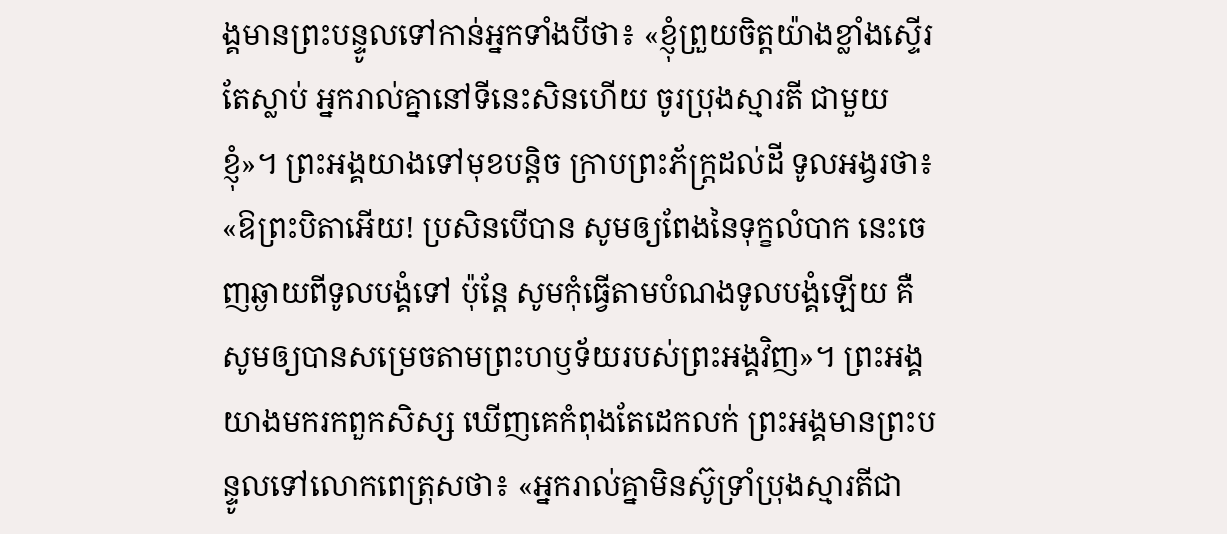ង្គមានព្រះបន្ទូលទៅកាន់អ្នកទាំងបីថា៖ «ខ្ញុំព្រួយចិត្តយ៉ាងខ្លាំងស្ទើរតែស្លាប់ អ្នករាល់គ្នានៅទីនេះសិនហើយ ចូរប្រុងស្មារតី ជាមួយខ្ញុំ»។ ព្រះអង្គយាងទៅមុខបន្ដិច ក្រាបព្រះភ័ក្ត្រដល់ដី ទូលអង្វរថា៖ «ឱព្រះបិតាអើយ! ប្រសិនបើបាន សូមឲ្យពែងនៃទុក្ខលំបាក នេះចេញឆ្ងាយពីទូលបង្គំទៅ ប៉ុន្តែ សូមកុំធ្វើតាមបំណងទូលបង្គំឡើយ គឺសូមឲ្យបានសម្រេចតាមព្រះហឫទ័យរបស់ព្រះអង្គវិញ»។ ព្រះអង្គយាងមករកពួកសិស្ស ឃើញគេកំពុងតែដេកលក់ ព្រះអង្គមានព្រះបន្ទូលទៅលោកពេត្រុសថា៖ «អ្នករាល់គ្នាមិនស៊ូទ្រាំប្រុងស្មារតីជា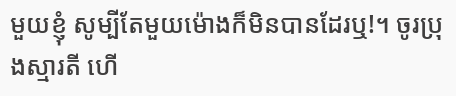មួយខ្ញុំ សូម្បីតែមួយម៉ោងក៏មិនបានដែរឬ!។ ចូរប្រុងស្មារតី ហើ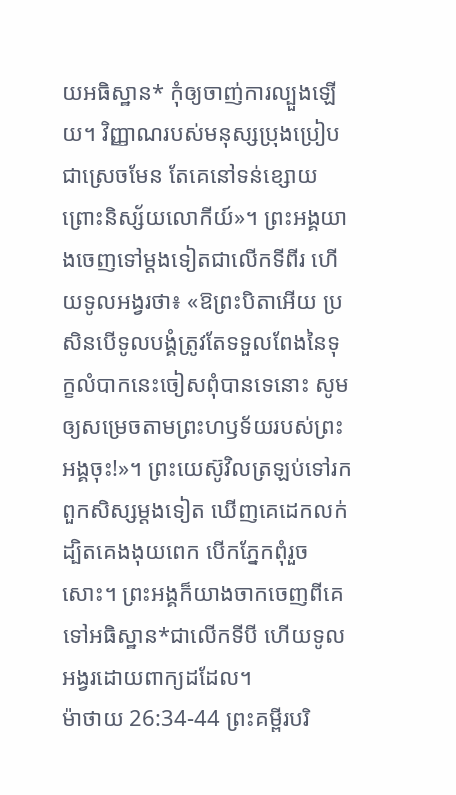យអធិស្ឋាន* កុំឲ្យចាញ់ការល្បួងឡើយ។ វិញ្ញាណរបស់មនុស្សប្រុងប្រៀបជាស្រេចមែន តែគេនៅទន់ខ្សោយ ព្រោះនិស្ស័យលោកីយ៍»។ ព្រះអង្គយាងចេញទៅម្ដងទៀតជាលើកទីពីរ ហើយទូលអង្វរថា៖ «ឱព្រះបិតាអើយ ប្រសិនបើទូលបង្គំត្រូវតែទទួលពែងនៃទុក្ខលំបាកនេះចៀសពុំបានទេនោះ សូមឲ្យសម្រេចតាមព្រះហឫទ័យរបស់ព្រះអង្គចុះ!»។ ព្រះយេស៊ូវិលត្រឡប់ទៅរកពួកសិស្សម្ដងទៀត ឃើញគេដេកលក់ ដ្បិតគេងងុយពេក បើកភ្នែកពុំរួចសោះ។ ព្រះអង្គក៏យាងចាកចេញពីគេទៅអធិស្ឋាន*ជាលើកទីបី ហើយទូលអង្វរដោយពាក្យដដែល។
ម៉ាថាយ 26:34-44 ព្រះគម្ពីរបរិ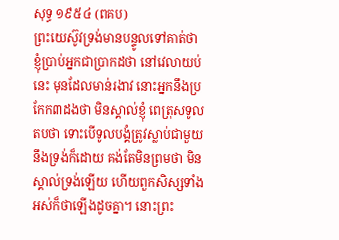សុទ្ធ ១៩៥៤ (ពគប)
ព្រះយេស៊ូវទ្រង់មានបន្ទូលទៅគាត់ថា ខ្ញុំប្រាប់អ្នកជាប្រាកដថា នៅវេលាយប់នេះ មុនដែលមាន់រងាវ នោះអ្នកនឹងប្រកែក៣ដងថា មិនស្គាល់ខ្ញុំ ពេត្រុសទូលតបថា ទោះបើទូលបង្គំត្រូវស្លាប់ជាមួយនឹងទ្រង់ក៏ដោយ គង់តែមិនព្រមថា មិនស្គាល់ទ្រង់ឡើយ ហើយពួកសិស្សទាំងអស់ក៏ថាឡើងដូចគ្នា។ នោះព្រះ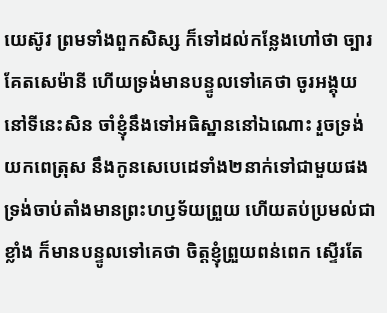យេស៊ូវ ព្រមទាំងពួកសិស្ស ក៏ទៅដល់កន្លែងហៅថា ច្បារគែតសេម៉ានី ហើយទ្រង់មានបន្ទូលទៅគេថា ចូរអង្គុយនៅទីនេះសិន ចាំខ្ញុំនឹងទៅអធិស្ឋាននៅឯណោះ រួចទ្រង់យកពេត្រុស នឹងកូនសេបេដេទាំង២នាក់ទៅជាមួយផង ទ្រង់ចាប់តាំងមានព្រះហឫទ័យព្រួយ ហើយតប់ប្រមល់ជាខ្លាំង ក៏មានបន្ទូលទៅគេថា ចិត្តខ្ញុំព្រួយពន់ពេក ស្ទើរតែ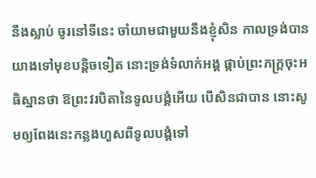នឹងស្លាប់ ចូរនៅទីនេះ ចាំយាមជាមួយនឹងខ្ញុំសិន កាលទ្រង់បានយាងទៅមុខបន្តិចទៀត នោះទ្រង់ទំលាក់អង្គ ផ្កាប់ព្រះភក្ត្រចុះអធិស្ឋានថា ឱព្រះវរបិតានៃទូលបង្គំអើយ បើសិនជាបាន នោះសូមឲ្យពែងនេះកន្លងហួសពីទូលបង្គំទៅ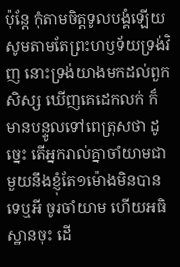ប៉ុន្តែ កុំតាមចិត្តទូលបង្គំឡើយ សូមតាមតែព្រះហឫទ័យទ្រង់វិញ នោះទ្រង់យាងមកដល់ពួកសិស្ស ឃើញគេដេកលក់ ក៏មានបន្ទូលទៅពេត្រុសថា ដូច្នេះ តើអ្នករាល់គ្នាចាំយាមជាមួយនឹងខ្ញុំតែ១ម៉ោងមិនបានទេឬអី ចូរចាំយាម ហើយអធិស្ឋានចុះ ដើ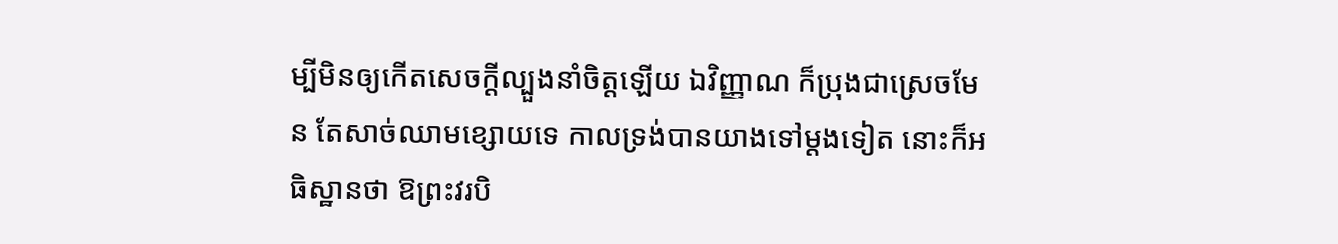ម្បីមិនឲ្យកើតសេចក្ដីល្បួងនាំចិត្តឡើយ ឯវិញ្ញាណ ក៏ប្រុងជាស្រេចមែន តែសាច់ឈាមខ្សោយទេ កាលទ្រង់បានយាងទៅម្តងទៀត នោះក៏អធិស្ឋានថា ឱព្រះវរបិ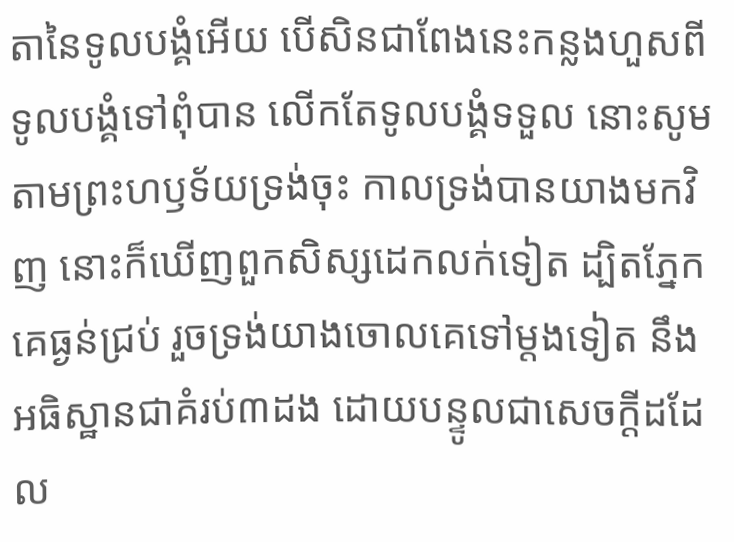តានៃទូលបង្គំអើយ បើសិនជាពែងនេះកន្លងហួសពីទូលបង្គំទៅពុំបាន លើកតែទូលបង្គំទទួល នោះសូមតាមព្រះហឫទ័យទ្រង់ចុះ កាលទ្រង់បានយាងមកវិញ នោះក៏ឃើញពួកសិស្សដេកលក់ទៀត ដ្បិតភ្នែកគេធ្ងន់ជ្រប់ រួចទ្រង់យាងចោលគេទៅម្តងទៀត នឹងអធិស្ឋានជាគំរប់៣ដង ដោយបន្ទូលជាសេចក្ដីដដែល